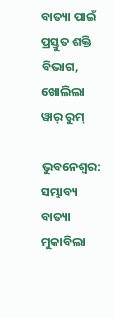ବାତ୍ୟା ପାଇଁ ପ୍ରସ୍ତୁତ ଶକ୍ତି ବିଭାଗ, ଖୋଲିଲା ୱାର୍ ରୁମ୍

ଭୁବନେଶ୍ୱର: ସମ୍ଭାବ୍ୟ ବାତ୍ୟା ମୁକାବିଲା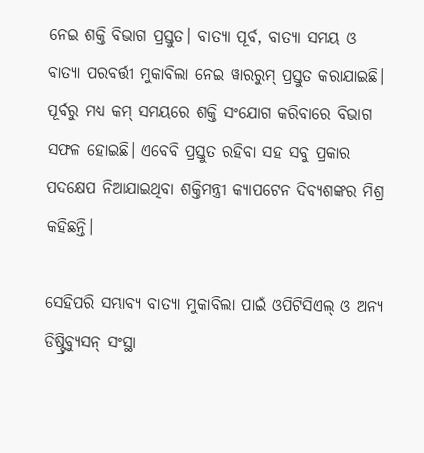ନେଇ ଶକ୍ତି ବିଭାଗ ପ୍ରସ୍ତୁତ। ବାତ୍ୟା ପୂର୍ବ, ବାତ୍ୟା ସମୟ ଓ ବାତ୍ୟା ପରବର୍ତ୍ତୀ ମୁକାବିଲା ନେଇ ୱାରରୁମ୍ ପ୍ରସ୍ତୁତ କରାଯାଇଛି। ପୂର୍ବରୁ ମଧ୍ୟ କମ୍ ସମୟରେ ଶକ୍ତି ସଂଯୋଗ କରିବାରେ ବିଭାଗ ସଫଳ ହୋଇଛି। ଏବେବି ପ୍ରସ୍ତୁତ ରହିବା ସହ ସବୁ ପ୍ରକାର ପଦକ୍ଷେପ ନିଆଯାଇଥିବା ଶକ୍ତିମନ୍ତ୍ରୀ କ୍ୟାପଟେନ ଦିବ୍ୟଶଙ୍କର ମିଶ୍ର କହିଛନ୍ତି।

ସେହିପରି ସମ୍ଭାବ୍ୟ ବାତ୍ୟା ମୁକାବିଲା ପାଇଁ ଓପିଟିସିଏଲ୍ ଓ ଅନ୍ୟ ଡିଷ୍ଟ୍ରିବ୍ୟୁସନ୍ ସଂସ୍ଥା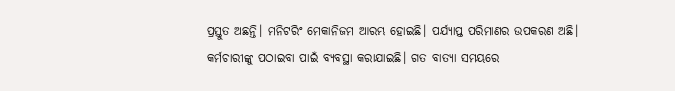ପ୍ରସ୍ତୁତ ଅଛନ୍ତି। ମନିଟରିଂ ମେକାନିଜମ ଆରମ୍ଭ ହୋଇଛି। ପର୍ଯ୍ୟାପ୍ତ ପରିମାଣର ଉପକରଣ ଅଛି। କର୍ମଚାରୀଙ୍କୁ ପଠାଇବା ପାଇଁ ବ୍ୟବସ୍ଥା କରାଯାଇଛି। ଗତ ବାତ୍ୟା ସମୟରେ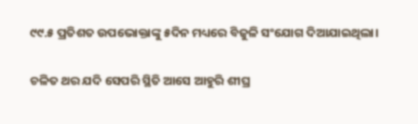୯୯.୫ ପ୍ରତିଶତ ଉପଭୋକ୍ତାଙ୍କୁ ୫ଦିନ ମଧ୍ୟରେ ବିଜୁଳି ସଂଯୋଗ ଦିଆଯାଇଥିଲା।

ଚଳିତ ଥର ଯଦି ସେପରି ସ୍ଥିତି ଆସେ ଆହୁରି ଶୀଘ୍ର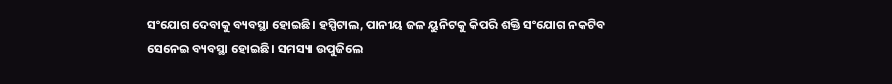ସଂଯୋଗ ଦେବାକୁ ବ୍ୟବସ୍ଥା ହୋଇଛି। ହସ୍ପିଟାଲ, ପାନୀୟ ଜଳ ୟୁନିଟକୁ କିପରି ଶକ୍ତି ସଂଯୋଗ ନକଟିବ ସେନେଇ ବ୍ୟବସ୍ଥା ହୋଇଛି। ସମସ୍ୟା ଉପୁଜିଲେ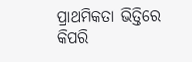ପ୍ରାଥମିକତା ଭିତ୍ତିରେ କିପରି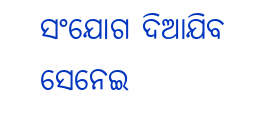ସଂଯୋଗ ଦିଆଯିବ ସେନେଇ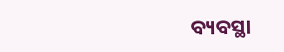ବ୍ୟବସ୍ଥା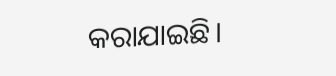କରାଯାଇଛି।